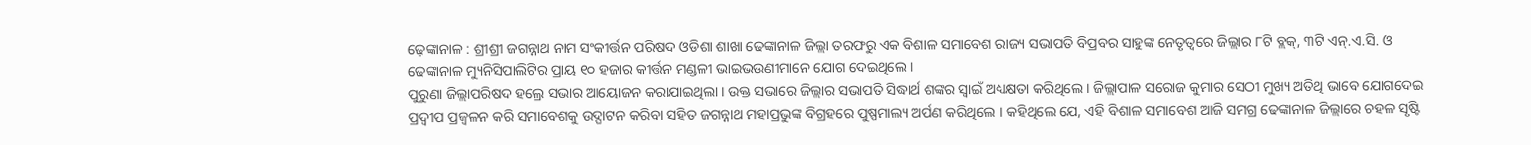ଢ଼େଙ୍କାନାଳ : ଶ୍ରୀଶ୍ରୀ ଜଗନ୍ନାଥ ନାମ ସଂକୀର୍ତ୍ତନ ପରିଷଦ ଓଡିଶା ଶାଖା ଢେଙ୍କାନାଳ ଜିଲ୍ଲା ତରଫରୁ ଏକ ବିଶାଳ ସମାବେଶ ରାଜ୍ୟ ସଭାପତି ବିପ୍ରବର ସାହୁଙ୍କ ନେତୃତ୍ୱରେ ଜିଲ୍ଲାର ୮ଟି ବ୍ଲକ୍, ୩ଟି ଏନ୍.ଏ.ସି. ଓ ଢେଙ୍କାନାଳ ମ୍ୟୁନିସିପାଲିଟିର ପ୍ରାୟ ୧୦ ହଜାର କୀର୍ତ୍ତନ ମଣ୍ଡଳୀ ଭାଇଭଉଣୀମାନେ ଯୋଗ ଦେଇଥିଲେ ।
ପୁରୁଣା ଜିଲ୍ଲାପରିଷଦ ହଲ୍ରେ ସଭାର ଆୟୋଜନ କରାଯାଇଥିଲା । ଉକ୍ତ ସଭାରେ ଜିଲ୍ଲାର ସଭାପତି ସିଦ୍ଧାର୍ଥ ଶଙ୍କର ସ୍ୱାଇଁ ଅଧ୍ୟକ୍ଷତା କରିଥିଲେ । ଜିଲ୍ଲାପାଳ ସରୋଜ କୁମାର ସେଠୀ ମୁଖ୍ୟ ଅତିଥି ଭାବେ ଯୋଗଦେଇ ପ୍ରଦ୍ୱୀପ ପ୍ରଜ୍ୱଳନ କରି ସମାବେଶକୁ ଉଦ୍ଘାଟନ କରିବା ସହିତ ଜଗନ୍ନାଥ ମହାପ୍ରଭୁଙ୍କ ବିଗ୍ରହରେ ପୁଷ୍ପମାଲ୍ୟ ଅର୍ପଣ କରିଥିଲେ । କହିଥିଲେ ଯେ, ଏହି ବିଶାଳ ସମାବେଶ ଆଜି ସମଗ୍ର ଢେଙ୍କାନାଳ ଜିଲ୍ଲାରେ ଚହଳ ସୃଷ୍ଟି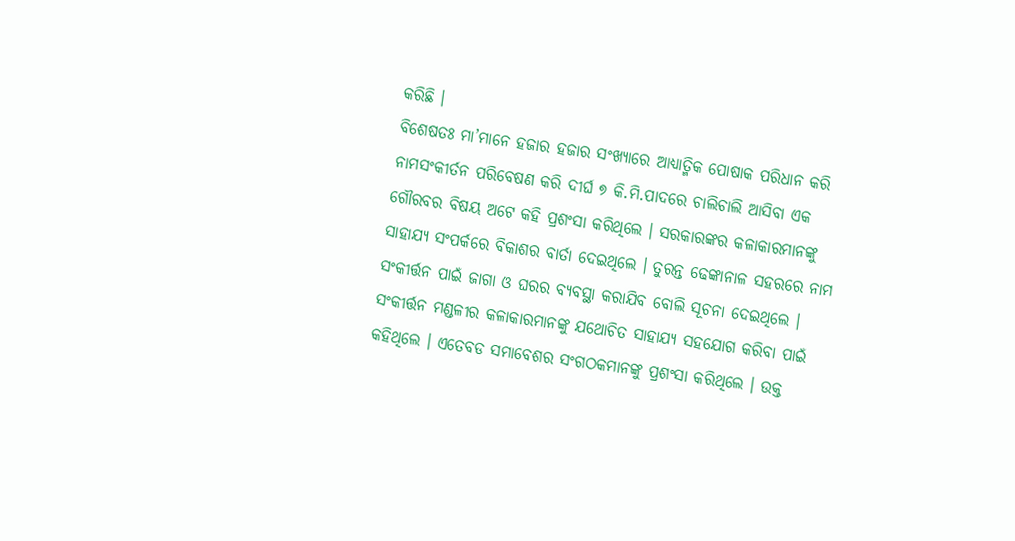କରିଛି ।
ବିଶେଷତଃ ମା’ମାନେ ହଜାର ହଜାର ସଂଖ୍ୟାରେ ଆଧ୍ୟାତ୍ମିକ ପୋଷାକ ପରିଧାନ କରି ନାମସଂକୀର୍ତନ ପରିବେଷଣ କରି ଦୀର୍ଘ ୭ କି.ମି.ପାଦରେ ଚାଲିଚାଲି ଆସିବା ଏକ ଗୌରବର ବିଷୟ ଅଟେ କହି ପ୍ରଶଂସା କରିଥିଲେ । ସରକାରଙ୍କର କଳାକାରମାନଙ୍କୁ ସାହାଯ୍ୟ ସଂପର୍କରେ ବିକାଶର ବାର୍ତା ଦେଇଥିଲେ । ତୁରନ୍ତ ଢେଙ୍କାନାଳ ସହରରେ ନାମ ସଂକୀର୍ତ୍ତନ ପାଇଁ ଜାଗା ଓ ଘରର ବ୍ୟବସ୍ଥା କରାଯିବ ବୋଲି ସୂଚନା ଦେଇଥିଲେ । ସଂକୀର୍ତ୍ତନ ମଣ୍ଡଳୀର କଳାକାରମାନଙ୍କୁ ଯଥୋଚିତ ସାହାଯ୍ୟ ସହଯୋଗ କରିବା ପାଇଁ କହିଥିଲେ । ଏତେବଡ ସମାବେଶର ସଂଗଠକମାନଙ୍କୁ ପ୍ରଶଂସା କରିଥିଲେ । ଉକ୍ତ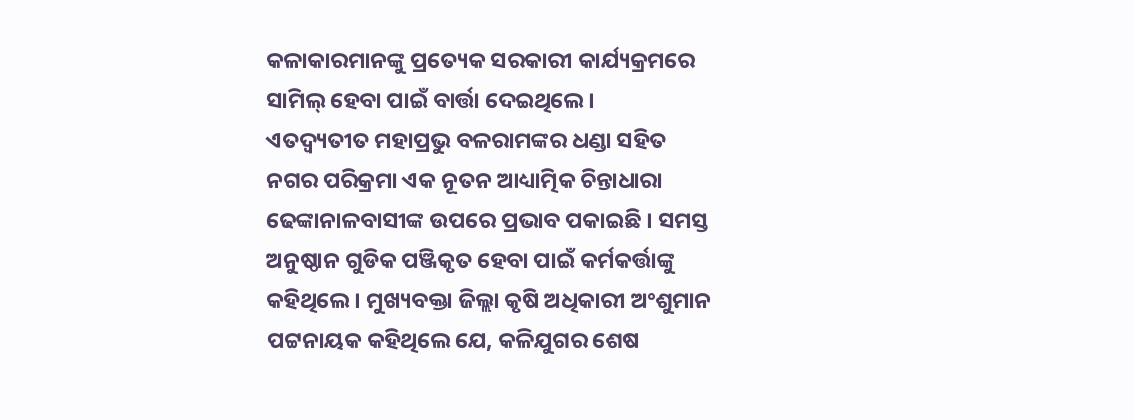କଳାକାରମାନଙ୍କୁ ପ୍ରତ୍ୟେକ ସରକାରୀ କାର୍ଯ୍ୟକ୍ରମରେ ସାମିଲ୍ ହେବା ପାଇଁ ବାର୍ତ୍ତା ଦେଇଥିଲେ ।
ଏତଦ୍ବ୍ୟତୀତ ମହାପ୍ରଭୁ ବଳରାମଙ୍କର ଧଣ୍ଡା ସହିତ ନଗର ପରିକ୍ରମା ଏକ ନୂତନ ଆଧ୍ୟାତ୍ମିକ ଚିନ୍ତାଧାରା ଢେଙ୍କାନାଳବାସୀଙ୍କ ଉପରେ ପ୍ରଭାବ ପକାଇଛି । ସମସ୍ତ ଅନୁଷ୍ଠାନ ଗୁଡିକ ପଞ୍ଜିକୃତ ହେବା ପାଇଁ କର୍ମକର୍ତ୍ତାଙ୍କୁ କହିଥିଲେ । ମୁଖ୍ୟବକ୍ତା ଜିଲ୍ଲା କୃଷି ଅଧିକାରୀ ଅଂଶୁମାନ ପଟ୍ଟନାୟକ କହିଥିଲେ ଯେ, କଳିଯୁଗର ଶେଷ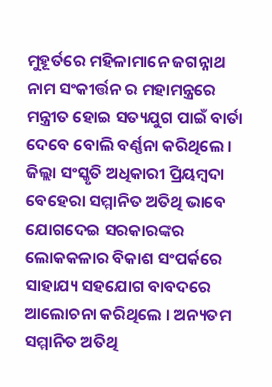ମୁହୂର୍ତରେ ମହିଳାମାନେ ଜଗନ୍ନାଥ ନାମ ସଂକୀର୍ତ୍ତନ ର ମହାମନ୍ତ୍ରରେ ମନ୍ତ୍ରୀତ ହୋଇ ସତ୍ୟଯୁଗ ପାଇଁ ବାର୍ତା ଦେବେ ବୋଲି ବର୍ଣ୍ଣନା କରିଥିଲେ ।
ଜିଲ୍ଲା ସଂସ୍କୃତି ଅଧିକାରୀ ପ୍ରିୟମ୍ବଦା ବେହେରା ସମ୍ମାନିତ ଅତିଥି ଭାବେ ଯୋଗଦେଇ ସରକାରଙ୍କର ଲୋକକଳାର ବିକାଶ ସଂପର୍କରେ ସାହାଯ୍ୟ ସହଯୋଗ ବାବଦରେ ଆଲୋଚନା କରିଥିଲେ । ଅନ୍ୟତମ ସମ୍ମାନିତ ଅତିଥି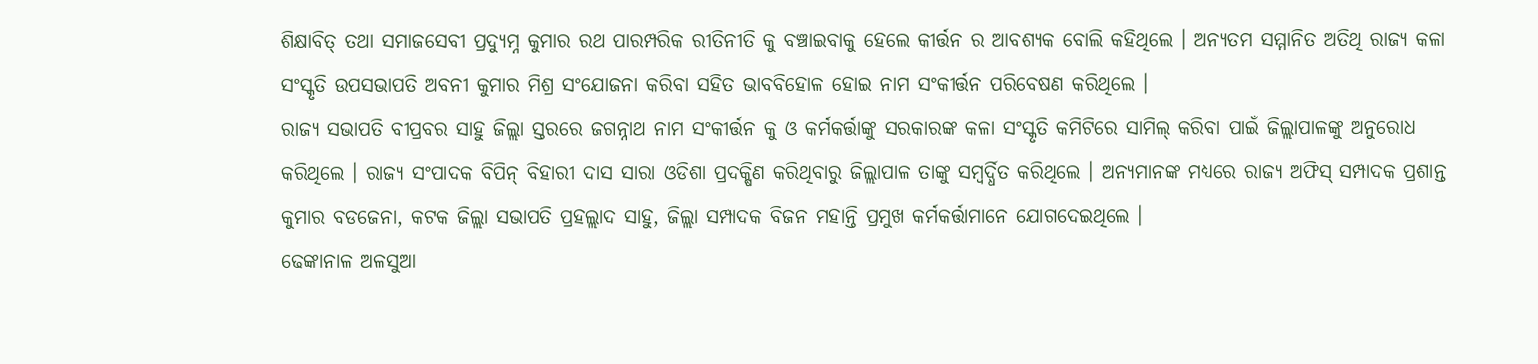ଶିକ୍ଷାବିତ୍ ତଥା ସମାଜସେବୀ ପ୍ରଦ୍ୟୁମ୍ନ କୁମାର ରଥ ପାରମ୍ପରିକ ରୀତିନୀତି କୁ ବଞ୍ଚାଇବାକୁ ହେଲେ କୀର୍ତ୍ତନ ର ଆବଶ୍ୟକ ବୋଲି କହିଥିଲେ । ଅନ୍ୟତମ ସମ୍ମାନିତ ଅତିଥି ରାଜ୍ୟ କଳା ସଂସ୍କୃତି ଉପସଭାପତି ଅବନୀ କୁମାର ମିଶ୍ର ସଂଯୋଜନା କରିବା ସହିତ ଭାବବିହୋଳ ହୋଇ ନାମ ସଂକୀର୍ତ୍ତନ ପରିବେଷଣ କରିଥିଲେ ।
ରାଜ୍ୟ ସଭାପତି ବୀପ୍ରବର ସାହୁ ଜିଲ୍ଲା ସ୍ତରରେ ଜଗନ୍ନାଥ ନାମ ସଂକୀର୍ତ୍ତନ କୁ ଓ କର୍ମକର୍ତ୍ତାଙ୍କୁ ସରକାରଙ୍କ କଳା ସଂସ୍କୃତି କମିଟିରେ ସାମିଲ୍ କରିବା ପାଇଁ ଜିଲ୍ଲାପାଳଙ୍କୁ ଅନୁରୋଧ କରିଥିଲେ । ରାଜ୍ୟ ସଂପାଦକ ବିପିନ୍ ବିହାରୀ ଦାସ ସାରା ଓଡିଶା ପ୍ରଦକ୍ଷିଣ କରିଥିବାରୁ ଜିଲ୍ଲାପାଳ ତାଙ୍କୁ ସମ୍ବର୍ଦ୍ଧିତ କରିଥିଲେ । ଅନ୍ୟମାନଙ୍କ ମଧ୍ୟରେ ରାଜ୍ୟ ଅଫିସ୍ ସମ୍ପାଦକ ପ୍ରଶାନ୍ତ କୁମାର ବଡଜେନା, କଟକ ଜିଲ୍ଲା ସଭାପତି ପ୍ରହଲ୍ଲାଦ ସାହୁ, ଜିଲ୍ଲା ସମ୍ପାଦକ ବିଜନ ମହାନ୍ତି ପ୍ରମୁଖ କର୍ମକର୍ତ୍ତାମାନେ ଯୋଗଦେଇଥିଲେ ।
ଢେଙ୍କାନାଳ ଅଳସୁଆ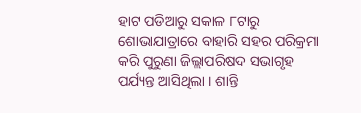ହାଟ ପଡିଆରୁ ସକାଳ ୮ଟାରୁ ଶୋଭାଯାତ୍ରାରେ ବାହାରି ସହର ପରିକ୍ରମା କରି ପୁରୁଣା ଜିଲ୍ଲାପରିଷଦ ସଭାଗୃହ ପର୍ଯ୍ୟନ୍ତ ଆସିଥିଲା । ଶାନ୍ତି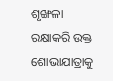ଶୃଙ୍ଖଳା ରକ୍ଷାକରି ଉକ୍ତ ଶୋଭାଯାତ୍ରାକୁ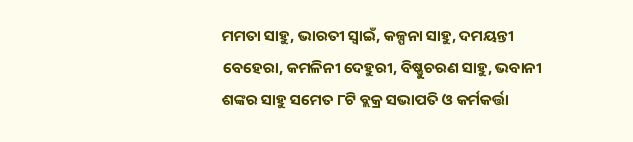ମମତା ସାହୁ, ଭାରତୀ ସ୍ୱାଇଁ, କଳ୍ପନା ସାହୁ, ଦମୟନ୍ତୀ ବେହେରା, କମଳିନୀ ଦେହୁରୀ, ବିଷ୍ଣୁଚରଣ ସାହୁ, ଭବାନୀ ଶଙ୍କର ସାହୁ ସମେତ ୮ଟି ବ୍ଲକ୍ର ସଭାପତି ଓ କର୍ମକର୍ତ୍ତା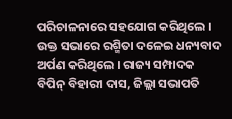ପରିଚାଳନାରେ ସହଯୋଗ କରିଥିଲେ । ଉକ୍ତ ସଭାରେ ରଶ୍ମିତା ଦଳେଇ ଧନ୍ୟବାଦ ଅର୍ପଣ କରିଥିଲେ । ରାଜ୍ୟ ସମ୍ପାଦକ ବିପିନ୍ ବିହାରୀ ଦାସ, ଜିଲ୍ଲା ସଭାପତି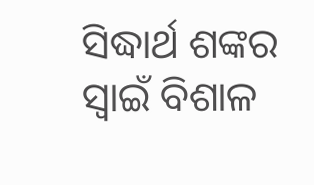ସିଦ୍ଧାର୍ଥ ଶଙ୍କର ସ୍ୱାଇଁ ବିଶାଳ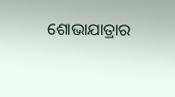ଶୋଭାଯାତ୍ରାର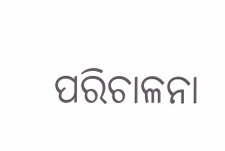ପରିଚାଳନା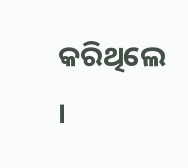କରିଥିଲେ ।